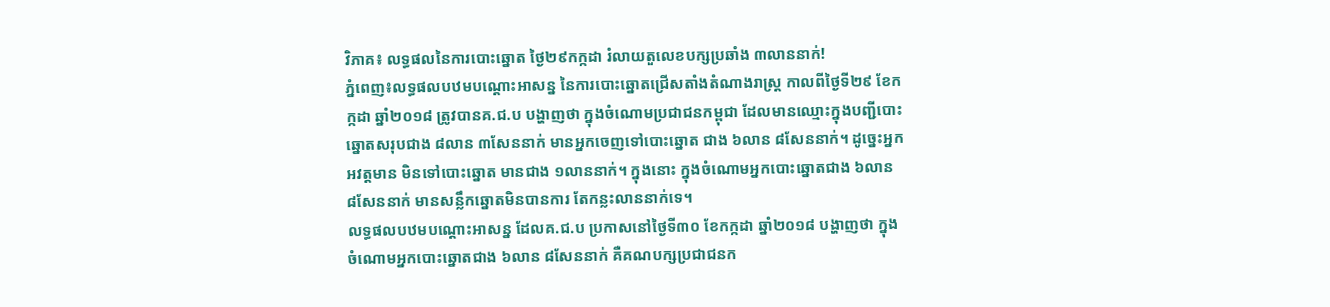វិភាគ៖ លទ្ធផលនៃការបោះឆ្នោត ថ្ងៃ២៩កក្កដា រំលាយតួលេខបក្សប្រឆាំង ៣លាននាក់!
ភ្នំពេញ៖លទ្ធផលបឋមបណ្តោះអាសន្ន នៃការបោះឆ្នោតជ្រើសតាំងតំណាងរាស្ត្រ កាលពីថ្ងៃទី២៩ ខែកក្កដា ឆ្នាំ២០១៨ ត្រូវបានគ.ជ.ប បង្ហាញថា ក្នុងចំណោមប្រជាជនកម្ពុជា ដែលមានឈ្មោះក្នុងបញ្ជីបោះឆ្នោតសរុបជាង ៨លាន ៣សែននាក់ មានអ្នកចេញទៅបោះឆ្នោត ជាង ៦លាន ៨សែននាក់។ ដូច្នេះអ្នកអវត្តមាន មិនទៅបោះឆ្នោត មានជាង ១លាននាក់។ ក្នុងនោះ ក្នុងចំណោមអ្នកបោះឆ្នោតជាង ៦លាន ៨សែននាក់ មានសន្លឹកឆ្នោតមិនបានការ តែកន្លះលាននាក់ទេ។
លទ្ធផលបឋមបណ្តោះអាសន្ន ដែលគ.ជ.ប ប្រកាសនៅថ្ងៃទី៣០ ខែកក្កដា ឆ្នាំ២០១៨ បង្ហាញថា ក្នុងចំណោមអ្នកបោះឆ្នោតជាង ៦លាន ៨សែននាក់ គឺគណបក្សប្រជាជនក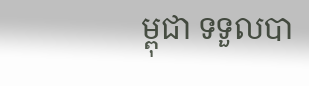ម្ពុជា ទទួលបា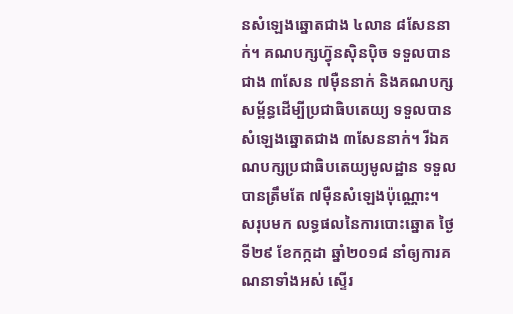នសំឡេងឆ្នោតជាង ៤លាន ៨សែននាក់។ គណបក្សហ្វ៊ុនស៊ិនប៉ិច ទទួលបានជាង ៣សែន ៧ម៉ឺននាក់ និងគណបក្សសម្ព័ន្ធដើម្បីប្រជាធិបតេយ្យ ទទួលបានសំឡេងឆ្នោតជាង ៣សែននាក់។ រីឯគណបក្សប្រជាធិបតេយ្យមូលដ្ឋាន ទទួលបានត្រឹមតែ ៧ម៉ឺនសំឡេងប៉ុណ្ណោះ។
សរុបមក លទ្ធផលនៃការបោះឆ្នោត ថ្ងៃទី២៩ ខែកក្កដា ឆ្នាំ២០១៨ នាំឲ្យការគណនាទាំងអស់ ស្ទើរ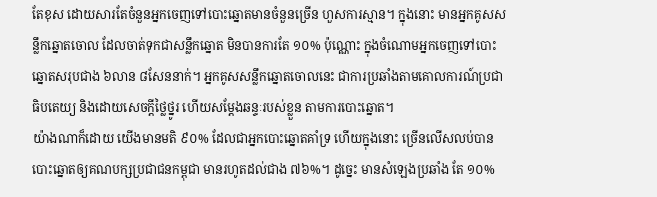តែខុស ដោយសារតែចំនួនអ្នកចេញទៅបោះឆ្នោតមានចំនួនច្រើន ហួសការស្មាន។ ក្នុងនោះ មានអ្នកគូសសន្លឹកឆ្នោតចោល ដែលចាត់ទុកជាសន្លឹកឆ្នោត មិនបានការតែ ១០% ប៉ុណ្ណោះ ក្នុងចំណោមអ្នកចេញទៅបោះឆ្នោតសរុបជាង ៦លាន ៨សែននាក់។ អ្នកគូសសន្លឹកឆ្នោតចោលនេះ ជាការប្រឆាំងតាមគោលការណ៍ប្រជាធិបតេយ្យ និងដោយសេចក្តីថ្លៃថ្នូរ ហើយសម្តែងឆន្ទៈរបស់ខ្លួន តាមការបោះឆ្នោត។
យ៉ាងណាក៏ដោយ យើងមានមតិ ៩០% ដែលជាអ្នកបោះឆ្នោតគាំទ្រ ហើយក្នុងនោះ ច្រើនលើសលប់បានបោះឆ្នោតឲ្យគណបក្សប្រជាជនកម្ពុជា មានរហូតដល់ជាង ៧៦%។ ដូច្នេះ មានសំឡេងប្រឆាំង តែ ១០%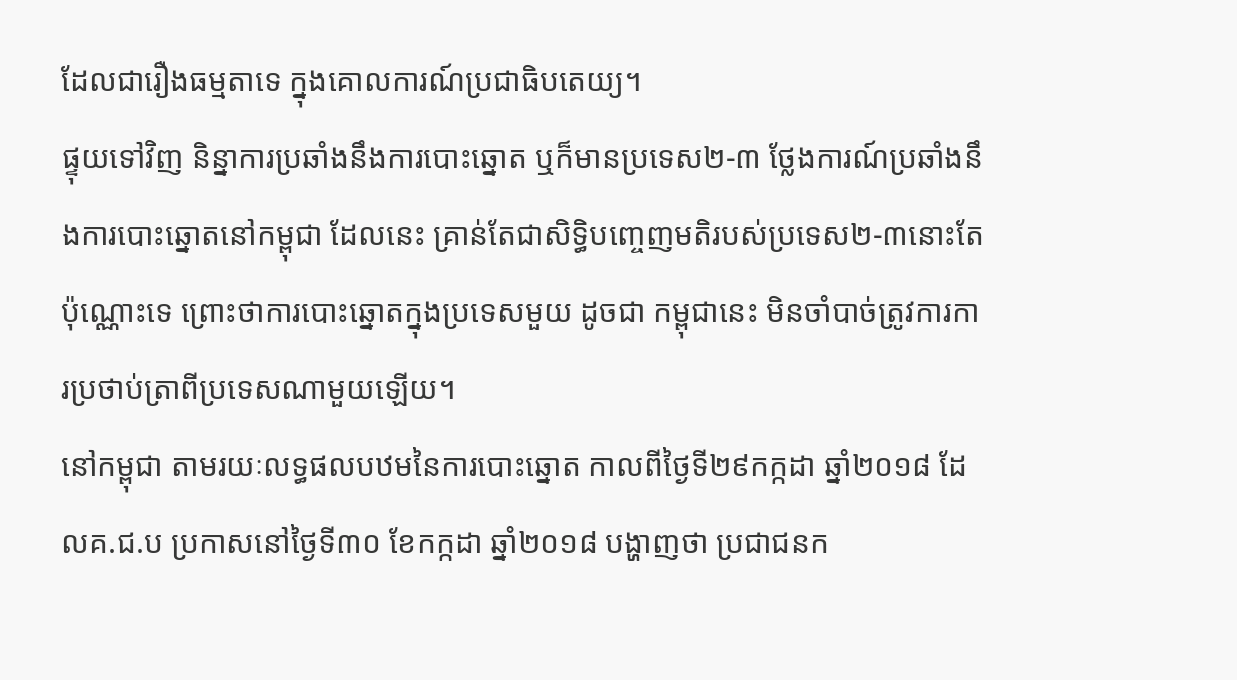ដែលជារឿងធម្មតាទេ ក្នុងគោលការណ៍ប្រជាធិបតេយ្យ។
ផ្ទុយទៅវិញ និន្នាការប្រឆាំងនឹងការបោះឆ្នោត ឬក៏មានប្រទេស២-៣ ថ្លែងការណ៍ប្រឆាំងនឹងការបោះឆ្នោតនៅកម្ពុជា ដែលនេះ គ្រាន់តែជាសិទ្ធិបញ្ចេញមតិរបស់ប្រទេស២-៣នោះតែប៉ុណ្ណោះទេ ព្រោះថាការបោះឆ្នោតក្នុងប្រទេសមួយ ដូចជា កម្ពុជានេះ មិនចាំបាច់ត្រូវការការប្រថាប់ត្រាពីប្រទេសណាមួយឡើយ។
នៅកម្ពុជា តាមរយៈលទ្ធផលបឋមនៃការបោះឆ្នោត កាលពីថ្ងៃទី២៩កក្កដា ឆ្នាំ២០១៨ ដែលគ.ជ.ប ប្រកាសនៅថ្ងៃទី៣០ ខែកក្កដា ឆ្នាំ២០១៨ បង្ហាញថា ប្រជាជនក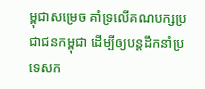ម្ពុជាសម្រេច គាំទ្រលើគណបក្សប្រជាជនកម្ពុជា ដើម្បីឲ្យបន្តដឹកនាំប្រទេសក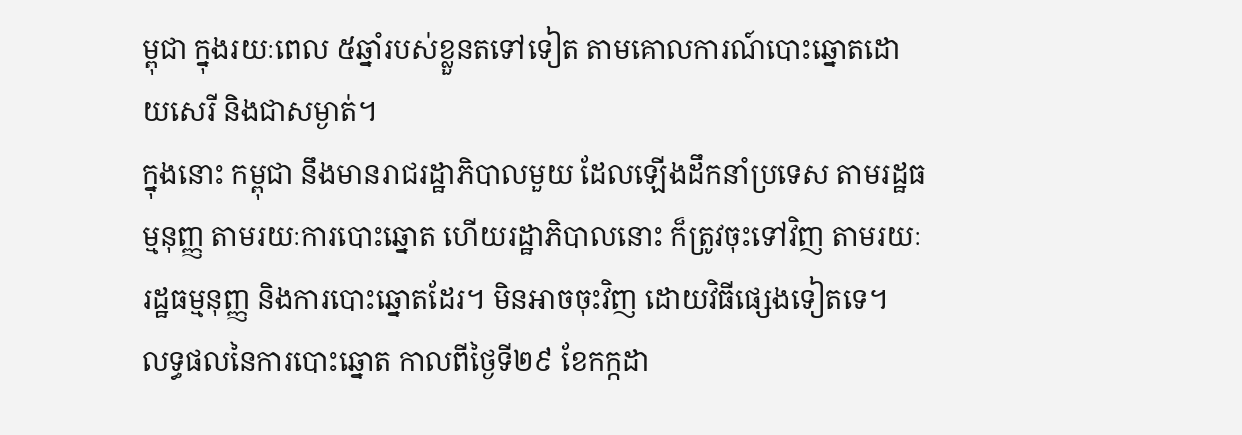ម្ពុជា ក្នុងរយៈពេល ៥ឆ្នាំរបស់ខ្លួនតទៅទៀត តាមគោលការណ៍បោះឆ្នោតដោយសេរី និងជាសម្ងាត់។
ក្នុងនោះ កម្ពុជា នឹងមានរាជរដ្ឋាភិបាលមួយ ដែលឡើងដឹកនាំប្រទេស តាមរដ្ឋធម្មនុញ្ញ តាមរយៈការបោះឆ្នោត ហើយរដ្ឋាភិបាលនោះ ក៏ត្រូវចុះទៅវិញ តាមរយៈរដ្ឋធម្មនុញ្ញ និងការបោះឆ្នោតដែរ។ មិនអាចចុះវិញ ដោយវិធីផ្សេងទៀតទេ។
លទ្ធផលនៃការបោះឆ្នោត កាលពីថ្ងៃទី២៩ ខែកក្កដា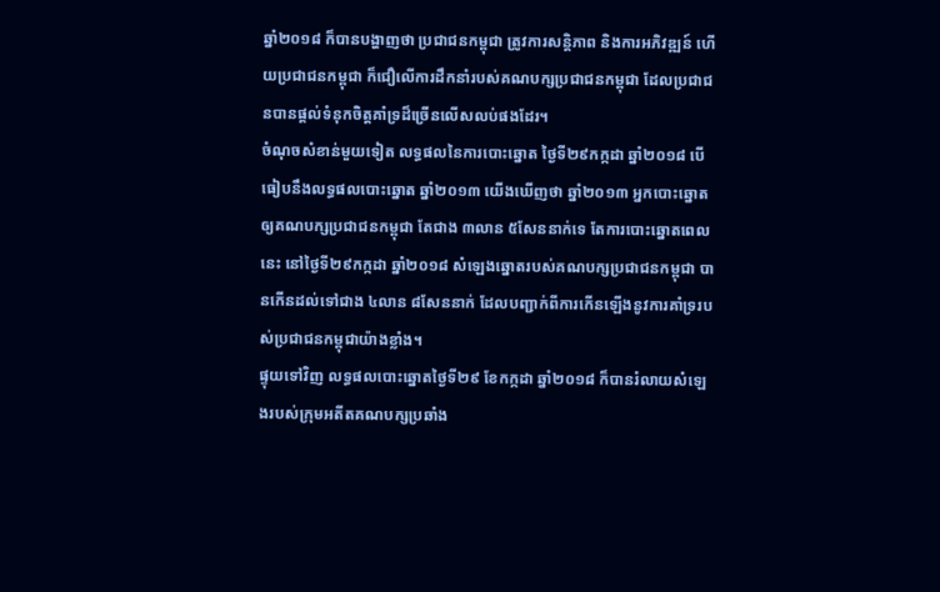ឆ្នាំ២០១៨ ក៏បានបង្ហាញថា ប្រជាជនកម្ពុជា ត្រូវការសន្តិភាព និងការអភិវឌ្ឍន៍ ហើយប្រជាជនកម្ពុជា ក៏ជឿលើការដឹកនាំរបស់គណបក្សប្រជាជនកម្ពុជា ដែលប្រជាជនបានផ្តល់ទំនុកចិត្តគាំទ្រដ៏ច្រើនលើសលប់ផងដែរ។
ចំណុចសំខាន់មួយទៀត លទ្ធផលនៃការបោះឆ្នោត ថ្ងៃទី២៩កក្កដា ឆ្នាំ២០១៨ បើធៀបនឹងលទ្ធផលបោះឆ្នោត ឆ្នាំ២០១៣ យើងឃើញថា ឆ្នាំ២០១៣ អ្នកបោះឆ្នោតឲ្យគណបក្សប្រជាជនកម្ពុជា តែជាង ៣លាន ៥សែននាក់ទេ តែការបោះឆ្នោតពេលនេះ នៅថ្ងៃទី២៩កក្កដា ឆ្នាំ២០១៨ សំឡេងឆ្នោតរបស់គណបក្សប្រជាជនកម្ពុជា បានកើនដល់ទៅជាង ៤លាន ៨សែននាក់ ដែលបញ្ជាក់ពីការកើនឡើងនូវការគាំទ្ររបស់ប្រជាជនកម្ពុជាយ៉ាងខ្លាំង។
ផ្ទុយទៅវិញ លទ្ធផលបោះឆ្នោតថ្ងៃទី២៩ ខែកក្កដា ឆ្នាំ២០១៨ ក៏បានរំលាយសំឡេងរបស់ក្រុមអតីតគណបក្សប្រឆាំង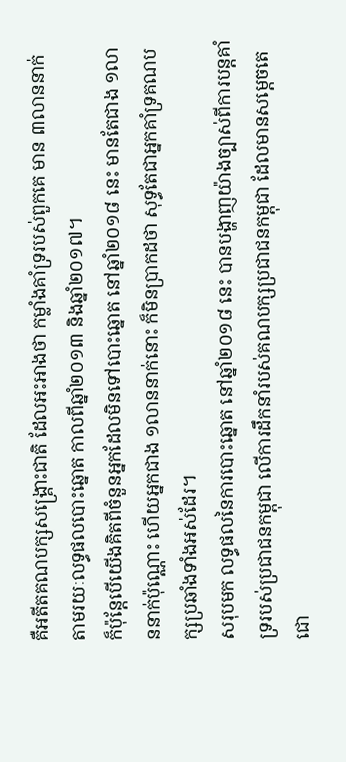គឺអតីតគណបក្សសង្គ្រោះជាតិ ដែលអះអាងថា កម្លាំងគាំទ្ររបស់ពួកគេ មាន ៣លាននាក់ តាមរយៈលទ្ធផលបោះឆ្នោត កាលពីឆ្នាំ២០១៣ និងឆ្នាំ២០១៧។
ក៏ប៉ុន្តែបើយើងគិតពីចំនួនអ្នកដែលមិនទៅបោះឆ្នោត នៅឆ្នាំ២០១៨ នេះ មានតែជាង ១លាននាក់ប៉ុណ្ណោះ ហើយអ្នកជាង ១លាននាក់នោះ ក៏មិនប្រាកដថា សុទ្ធតែជាអ្នកគាំទ្រគណបក្សប្រឆាំងទាំងអស់ដែរ។
សរុបមក លទ្ធផលនៃការបោះឆ្នោត នៅឆ្នាំ២០១៨ នេះ បានបង្ហាញយ៉ាងច្បាស់ពីការបន្តគាំទ្ររបស់ប្រជាជនកម្ពុជា លើការដឹកនាំរបស់គណបក្សប្រជាជនកម្ពុជា ដែលមានសម្តេចតេជោ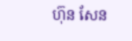ហ៊ុន សែន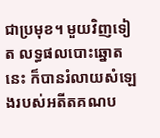ជាប្រមុខ។ មួយវិញទៀត លទ្ធផលបោះឆ្នោតនេះ ក៏បានរំលាយសំឡេងរបស់អតីតគណប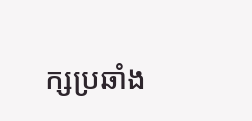ក្សប្រឆាំង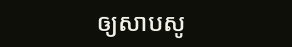ឲ្យសាបសូ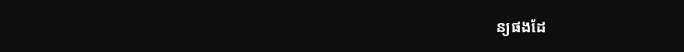ន្យផងដែ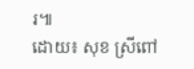រ៕
ដោយ៖ សុខ ស្រីពៅ